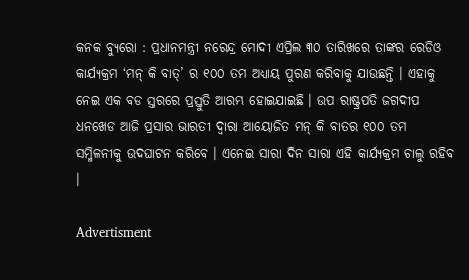କନକ ବ୍ୟୁରୋ : ପ୍ରଧାନମନ୍ତ୍ରୀ ନରେନ୍ଦ୍ର ମୋଦୀ ଏପ୍ରିଲ ୩୦ ତାରିଖରେ ତାଙ୍କର ରେଡିଓ କାର୍ଯ୍ୟକ୍ରମ ‘ମନ୍ କି ବାତ୍’ ର ୧୦୦ ତମ ଅଧ୍ୟାୟ ପୁରଣ କରିବାକୁ ଯାଉଛନ୍ତି । ଏହାକୁ ନେଇ ଏକ ବଡ ସ୍ତରରେ ପ୍ରସ୍ତୁତି ଆରମ୍ଭ ହୋଇଯାଇଛି । ଉପ ରାଷ୍ଟ୍ରପତି ଜଗଦୀପ ଧନଖେଡ ଆଜି ପ୍ରସାର ଭାରତୀ ଦ୍ୱାରା ଆୟୋଜିତ ମନ୍ କି ବାତର ୧୦୦ ତମ ସମ୍ମିଳନୀକୁ ଉଦଘାଟନ କରିବେ । ଏନେଇ ସାରା ଦିନ ସାରା ଏହି କାର୍ଯ୍ୟକ୍ରମ ଚାଲୁ ରହିବ ।

Advertisment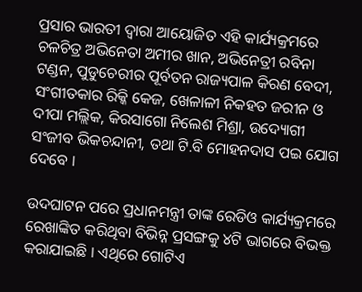ପ୍ରସାର ଭାରତୀ ଦ୍ୱାରା ଆୟୋଜିତ ଏହି କାର୍ଯ୍ୟକ୍ରମରେ ଚଳଚିତ୍ର ଅଭିନେତା ଅମୀର ଖାନ, ଅଭିନେତ୍ରୀ ରବିନା ଟଣ୍ଡନ, ପୁଡୁଚେରୀର ପୂର୍ବତନ ରାଜ୍ୟପାଳ କିରଣ ବେଦୀ, ସଂଗୀତକାର ରିକ୍କି କେଜ, ଖେଳାଳୀ ନିକହତ ଜରୀନ ଓ ଦୀପା ମଲ୍ଲିକ, କିରସାଗୋ ନିଲେଶ ମିଶ୍ରା, ଉଦ୍ୟୋଗୀ ସଂଜୀବ ଭିକଚନ୍ଦାନୀ, ତଥା ଟି.ବି ମୋହନଦାସ ପଇ ଯୋଗ ଦେବେ ।

ଉଦଘାଟନ ପରେ ପ୍ରଧାନମନ୍ତ୍ରୀ ତାଙ୍କ ରେଡିଓ କାର୍ଯ୍ୟକ୍ରମରେ ରେଖାଙ୍କିତ କରିଥିବା ବିଭିନ୍ନ ପ୍ରସଙ୍ଗକୁ ୪ଟି ଭାଗରେ ବିଭକ୍ତ କରାଯାଇଛି । ଏଥିରେ ଗୋଟିଏ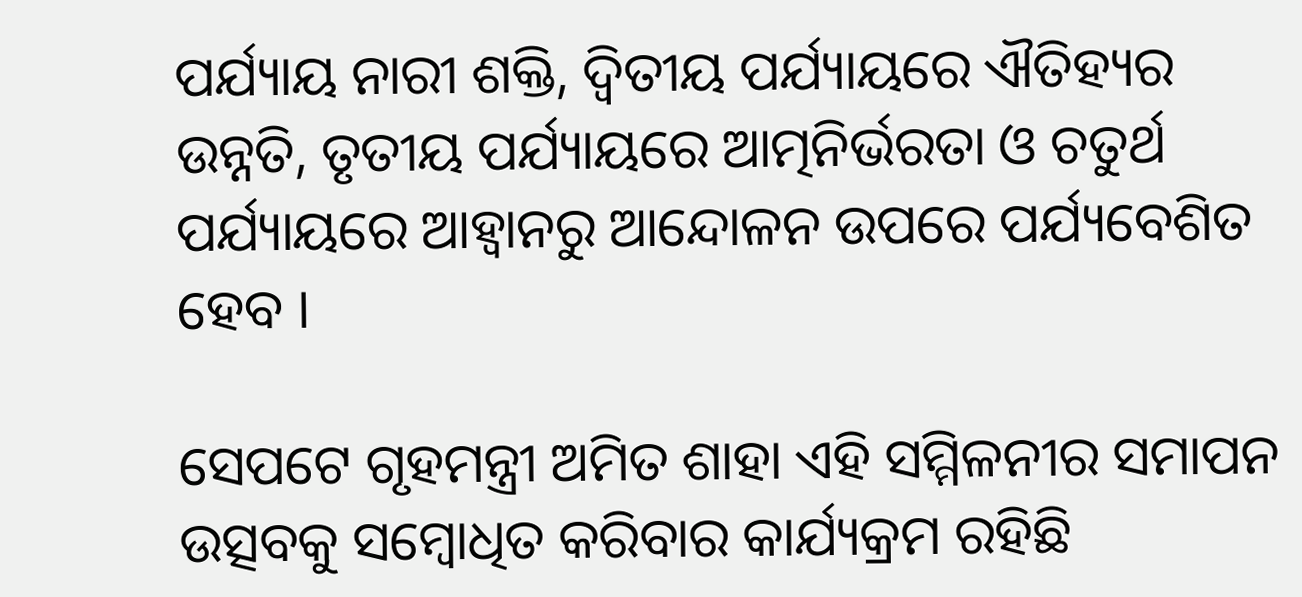ପର୍ଯ୍ୟାୟ ନାରୀ ଶକ୍ତି, ଦ୍ୱିତୀୟ ପର୍ଯ୍ୟାୟରେ ଐତିହ୍ୟର ଉନ୍ନତି, ତୃତୀୟ ପର୍ଯ୍ୟାୟରେ ଆତ୍ମନିର୍ଭରତା ଓ ଚତୁର୍ଥ ପର୍ଯ୍ୟାୟରେ ଆହ୍ୱାନରୁ ଆନ୍ଦୋଳନ ଉପରେ ପର୍ଯ୍ୟବେଶିତ ହେବ ।

ସେପଟେ ଗୃହମନ୍ତ୍ରୀ ଅମିତ ଶାହା ଏହି ସମ୍ମିଳନୀର ସମାପନ ଉତ୍ସବକୁ ସମ୍ବୋଧିତ କରିବାର କାର୍ଯ୍ୟକ୍ରମ ରହିଛି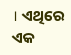। ଏଥିରେ ଏକ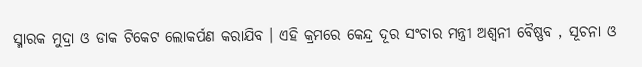ସ୍ମାରକ ମୁଦ୍ରା ଓ ଡାକ ଟିକେଟ ଲୋକର୍ପଣ କରାଯିବ । ଏହି କ୍ରମରେ କେନ୍ଦ୍ର ଦୂର ସଂଚାର ମନ୍ତ୍ରୀ ଅଶ୍ୱନୀ ବୈଷ୍ଣବ , ସୂଚନା ଓ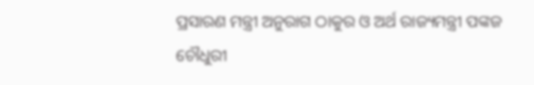ପ୍ରସାରଣ ମନ୍ତ୍ରୀ ଅନୁରାଗ ଠାକୁର ଓ ଅର୍ଥ ରାଜ୍ୟମନ୍ତ୍ରୀ ପଙ୍କଜ ଚୌଧୁରୀ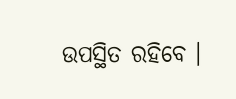ଉପସ୍ଥିତ ରହିବେ ।